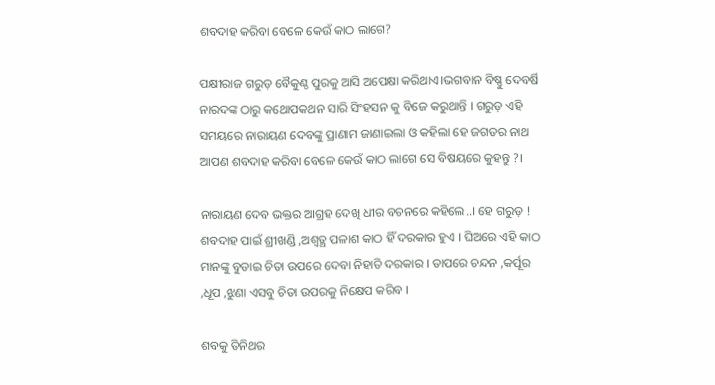ଶବଦାହ କରିବା ବେଳେ କେଉଁ କାଠ ଲାଗେ?

ପକ୍ଷୀରାଜ ଗରୁଡ଼ ବୈକୁଣ୍ଠ ପୁରକୁ ଆସି ଅପେକ୍ଷା କରିଥାଏ।ଭଗବାନ ବିଷ୍ଣୁ ଦେବର୍ଷି ନାରଦଙ୍କ ଠାରୁ କଥୋପକଥନ ସାରି ସିଂହସନ କୁ ବିଜେ କରୁଥାନ୍ତି । ଗରୁଡ଼ ଏହି ସମୟରେ ନାରାୟଣ ଦେବଙ୍କୁ ପ୍ରାଣାମ ଜାଣାଇଲା ଓ କହିଲା ହେ ଜଗତର ନାଥ ଆପଣ ଶବଦାହ କରିବା ବେଳେ କେଉଁ କାଠ ଲାଗେ ସେ ବିଷୟରେ କୁହନ୍ତୁ ?।

ନାରାୟଣ ଦେବ ଭକ୍ତର ଆଗ୍ରହ ଦେଖି ଧୀର ବଚନରେ କହିଲେ..। ହେ ଗରୁଡ଼ ! ଶବଦାହ ପାଇଁ ଶ୍ରୀଖଣ୍ଡି ,ଅଶ୍ୱତ୍ଥ ପଳାଶ କାଠ ହିଁ ଦରକାର ହୁଏ । ଘିଅରେ ଏହି କାଠ ମାନଙ୍କୁ ବୁଡାଇ ଚିତା ଉପରେ ଦେବା ନିହାତି ଦରକାର । ତାପରେ ଚନ୍ଦନ ,କର୍ପୂର ,ଧୂପ ,ଝୁଣା ଏସବୁ ଚିତା ଉପରକୁ ନିକ୍ଷେପ କରିବ ।

ଶବକୁ ତିନିଥର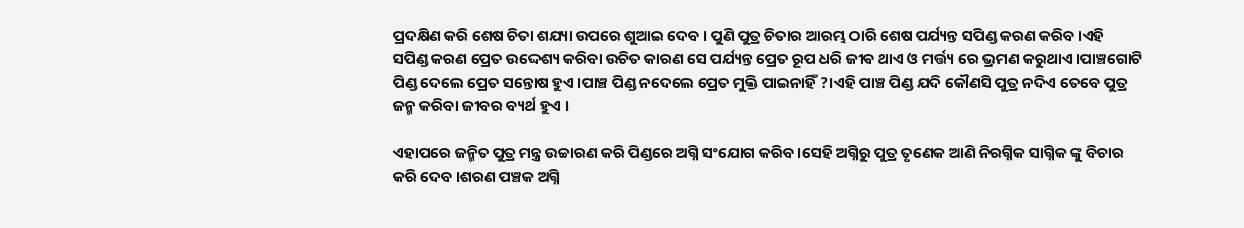ପ୍ରଦକ୍ଷିଣ କରି ଶେଷ ଚିତା ଶଯ୍ୟା ଉପରେ ଶୁଆଇ ଦେବ । ପୁଣି ପୁତ୍ର ଚିତାର ଆରମ୍ଭ ଠାରି ଶେଷ ପର୍ଯ୍ୟନ୍ତ ସପିଣ୍ଡ କରଣ କରିବ ।ଏହି ସପିଣ୍ଡ କରଣ ପ୍ରେତ ଉଦ୍ଦେଶ୍ୟ କରିବା ଉଚିତ କାରଣ ସେ ପର୍ଯ୍ୟନ୍ତ ପ୍ରେତ ରୂପ ଧରି ଜୀଵ ଥାଏ ଓ ମର୍ତ୍ତ୍ୟ ରେ ଭ୍ରମଣ କରୁଥାଏ ।ପାଞ୍ଚଗୋଟି ପିଣ୍ଡ ଦେଲେ ପ୍ରେତ ସନ୍ତୋଷ ହୁଏ ।ପାଞ୍ଚ ପିଣ୍ଡ ନଦେଲେ ପ୍ରେତ ମୁକ୍ତି ପାଇନାହିଁ ?।ଏହି ପାଞ୍ଚ ପିଣ୍ଡ ଯଦି କୌଣସି ପୁତ୍ର ନଦିଏ ତେବେ ପୁତ୍ର ଜନ୍ମ କରିବା ଜୀବର ବ୍ୟର୍ଥ ହୁଏ ।

ଏହାପରେ ଜନ୍ମିତ ପୁତ୍ର ମନ୍ତ୍ର ଉଚ୍ଚାରଣ କରି ପିଣ୍ଡରେ ଅଗ୍ନି ସଂଯୋଗ କରିବ ।ସେହି ଅଗ୍ନିରୁ ପୁତ୍ର ତୃଣେକ ଆଣି ନିରଗ୍ନିକ ସାଗ୍ନିକ ଙ୍କୁ ବିଚାର କରି ଦେବ ।ଶରଣ ପଞ୍ଚକ ଅଗ୍ନି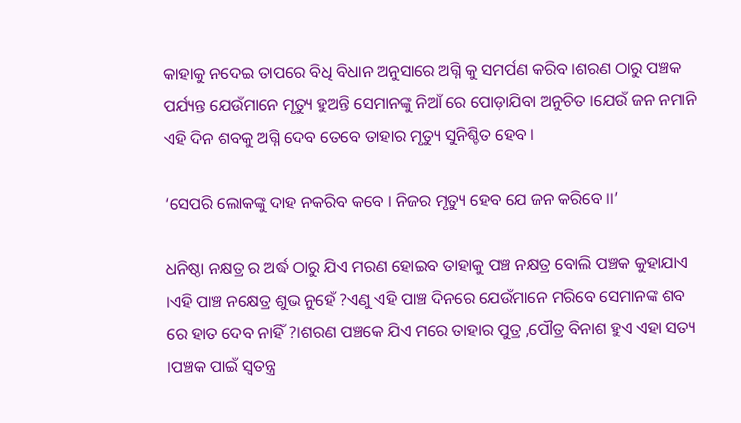କାହାକୁ ନଦେଇ ତାପରେ ବିଧି ବିଧାନ ଅନୁସାରେ ଅଗ୍ନି କୁ ସମର୍ପଣ କରିବ ।ଶରଣ ଠାରୁ ପଞ୍ଚକ ପର୍ଯ୍ୟନ୍ତ ଯେଉଁମାନେ ମୃତ୍ୟୁ ହୁଅନ୍ତି ସେମାନଙ୍କୁ ନିଆଁ ରେ ପୋଡ଼ାଯିବା ଅନୁଚିତ ।ଯେଉଁ ଜନ ନମାନି ଏହି ଦିନ ଶବକୁ ଅଗ୍ନି ଦେବ ତେବେ ତାହାର ମୃତ୍ୟୁ ସୁନିଶ୍ଚିତ ହେବ ।

‘ସେପରି ଲୋକଙ୍କୁ ଦାହ ନକରିବ କବେ । ନିଜର ମୃତ୍ୟୁ ହେବ ଯେ ଜନ କରିବେ ।।’

ଧନିଷ୍ଠା ନକ୍ଷତ୍ର ର ଅର୍ଦ୍ଧ ଠାରୁ ଯିଏ ମରଣ ହୋଇବ ତାହାକୁ ପଞ୍ଚ ନକ୍ଷତ୍ର ବୋଲି ପଞ୍ଚକ କୁହାଯାଏ ।ଏହି ପାଞ୍ଚ ନକ୍ଷେତ୍ର ଶୁଭ ନୁହେଁ ?ଏଣୁ ଏହି ପାଞ୍ଚ ଦିନରେ ଯେଉଁମାନେ ମରିବେ ସେମାନଙ୍କ ଶବ ରେ ହାତ ଦେବ ନାହିଁ ?।ଶରଣ ପଞ୍ଚକେ ଯିଏ ମରେ ତାହାର ପୁତ୍ର ,ପୌତ୍ର ବିନାଶ ହୁଏ ଏହା ସତ୍ୟ ।ପଞ୍ଚକ ପାଇଁ ସ୍ୱତନ୍ତ୍ର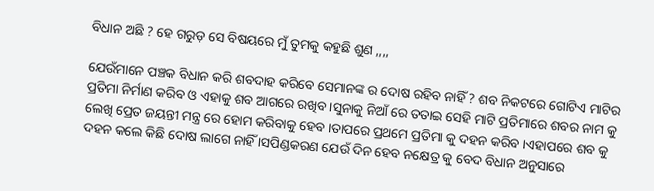ବିଧାନ ଅଛି ? ହେ ଗରୁଡ଼ ସେ ବିଷୟରେ ମୁଁ ତୁମକୁ କହୁଛି ଶୁଣ ,,,,

ଯେଉଁମାନେ ପଞ୍ଚକ ବିଧାନ କରି ଶବଦାହ କରିବେ ସେମାନଙ୍କ ର ଦୋଷ ରହିବ ନାହିଁ ? ଶବ ନିକଟରେ ଗୋଟିଏ ମାଟିର ପ୍ରତିମା ନିର୍ମାଣ କରିବ ଓ ଏହାକୁ ଶବ ଆଗରେ ରଖିବ ।ସୁନାକୁ ନିଆଁ ରେ ତତାଇ ସେହି ମାଟି ପ୍ରତିମାରେ ଶବର ନାମ କୁ ଲେଖି ପ୍ରେତ ଜୟନ୍ତୀ ମନ୍ତ୍ର ରେ ହୋମ କରିବାକୁ ହେବ ।ତାପରେ ପ୍ରଥମେ ପ୍ରତିମା କୁ ଦହନ କରିବ ।ଏହାପରେ ଶବ କୁ ଦହନ କଲେ କିଛି ଦୋଷ ଲାଗେ ନାହିଁ ।ସପିଣ୍ଡକରଣ ଯେଉଁ ଦିନ ହେବ ନକ୍ଷେତ୍ର କୁ ବେଦ ବିଧାନ ଅନୁସାରେ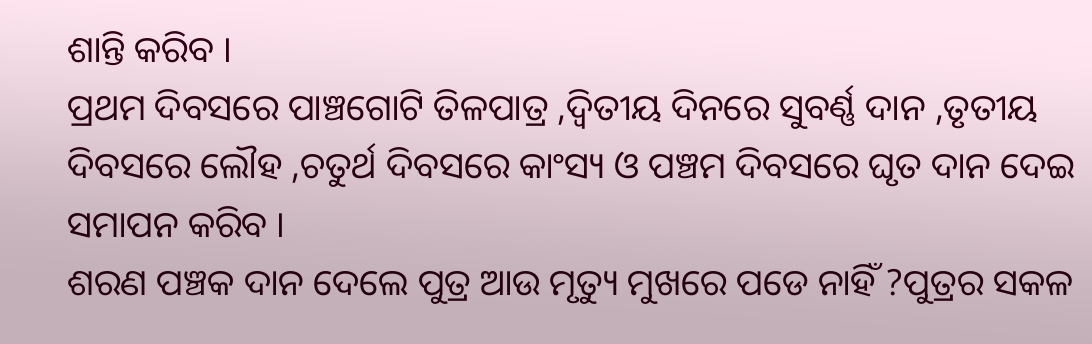ଶାନ୍ତି କରିବ ।
ପ୍ରଥମ ଦିବସରେ ପାଞ୍ଚଗୋଟି ତିଳପାତ୍ର ,ଦ୍ଵିତୀୟ ଦିନରେ ସୁବର୍ଣ୍ଣ ଦାନ ,ତୃତୀୟ ଦିବସରେ ଲୌହ ,ଚତୁର୍ଥ ଦିବସରେ କାଂସ୍ୟ ଓ ପଞ୍ଚମ ଦିବସରେ ଘୃତ ଦାନ ଦେଇ ସମାପନ କରିବ ।
ଶରଣ ପଞ୍ଚକ ଦାନ ଦେଲେ ପୁତ୍ର ଆଉ ମୃତ୍ୟୁ ମୁଖରେ ପଡେ ନାହିଁ ?ପୁତ୍ରର ସକଳ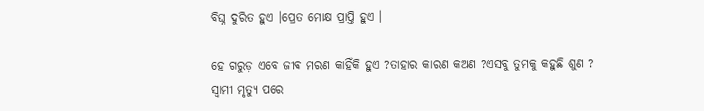ବିଘ୍ନ ଦୁରିତ ହୁଏ ।ପ୍ରେତ ମୋକ୍ଷ ପ୍ରାପ୍ତି ହୁଏ ।

ହେ ଗରୁଡ଼ ଏବେ ଜୀଵ ମରଣ କାହିଁକି ହୁଏ ?ତାହାର କାରଣ କଅଣ ?ଏସବୁ ତୁମକୁ କହୁଛି ଶୁଣ ?
ସ୍ୱାମୀ ମୃତ୍ୟୁ ପରେ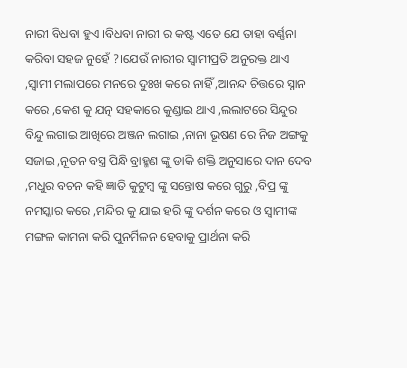ନାରୀ ବିଧବା ହୁଏ ।ବିଧବା ନାରୀ ର କଷ୍ଟ ଏତେ ଯେ ତାହା ବର୍ଣ୍ଣନା କରିବା ସହଜ ନୁହେଁ ?।ଯେଉଁ ନାରୀର ସ୍ୱାମୀପ୍ରତି ଅନୁରକ୍ତ ଥାଏ ,ସ୍ୱାମୀ ମଲାପରେ ମନରେ ଦୁଃଖ କରେ ନାହିଁ ,ଆନନ୍ଦ ଚିତ୍ତରେ ସ୍ନାନ କରେ ,କେଶ କୁ ଯତ୍ନ ସହକାରେ କୁଣ୍ଡାଇ ଥାଏ ,ଲଲାଟରେ ସିନ୍ଦୁର ବିନ୍ଦୁ ଲଗାଇ ଆଖିରେ ଅଞ୍ଜନ ଲଗାଇ ,ନାନା ଭୂଷଣ ରେ ନିଜ ଅଙ୍ଗକୁ ସଜାଇ ,ନୂତନ ବସ୍ତ୍ର ପିନ୍ଧି ବ୍ରାହ୍ମଣ ଙ୍କୁ ଡାକି ଶକ୍ତି ଅନୁସାରେ ଦାନ ଦେବ ,ମଧୁର ବଚନ କହି ଜ୍ଞାତି କୁଟୁମ୍ବ ଙ୍କୁ ସନ୍ତୋଷ କରେ ଗୁରୁ ,ବିପ୍ର ଙ୍କୁ ନମସ୍କାର କରେ ,ମନ୍ଦିର କୁ ଯାଇ ହରି ଙ୍କୁ ଦର୍ଶନ କରେ ଓ ସ୍ୱାମୀଙ୍କ ମଙ୍ଗଳ କାମନା କରି ପୁନର୍ମିଳନ ହେବାକୁ ପ୍ରାର୍ଥନା କରି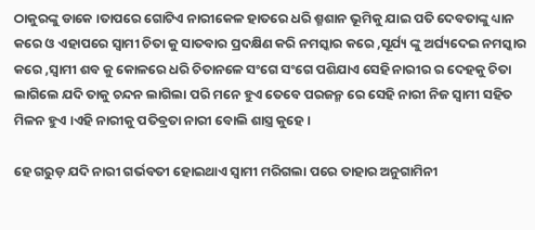ଠାକୁରଙ୍କୁ ଡାକେ ।ତାପରେ ଗୋଟିଏ ନାରୀକେଳ ହାତରେ ଧରି ଶ୍ମଶାନ ଭୂମିକୁ ଯାଇ ପତି ଦେବତାଙ୍କୁ ଧ୍ୟାନ କରେ ଓ ଏହାପରେ ସ୍ୱାମୀ ଚିତା କୁ ସାତବାର ପ୍ରଦକ୍ଷିଣ କରି ନମସ୍କାର କରେ ,ସୂର୍ଯ୍ୟ ଙ୍କୁ ଅର୍ଘ୍ୟଦେଇ ନମସ୍କାର କରେ ,ସ୍ୱାମୀ ଶବ କୁ କୋଳରେ ଧରି ଚିତାନଳେ ସଂଗେ ସଂଗେ ପଶିଯାଏ ସେହି ନାରୀର ର ଦେହକୁ ଚିତା ଲାଗିଲେ ଯଦି ତାକୁ ଚନ୍ଦନ ଲାଗିଲା ପରି ମନେ ହୁଏ ତେବେ ପରଜନ୍ମ ରେ ସେହି ନାରୀ ନିଜ ସ୍ୱାମୀ ସହିତ ମିଳନ ହୁଏ ।ଏହି ନାରୀକୁ ପତିବ୍ରତା ନାରୀ ବୋଲି ଶାସ୍ତ୍ର କୁହେ ।

ହେ ଗରୁଡ଼ ଯଦି ନାରୀ ଗର୍ଭବତୀ ହୋଇଥାଏ ସ୍ୱାମୀ ମରିଗଲା ପରେ ତାହାର ଅନୁଗାମିନୀ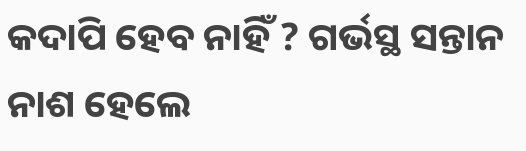କଦାପି ହେବ ନାହିଁ ? ଗର୍ଭସ୍ଥ ସନ୍ତାନ ନାଶ ହେଲେ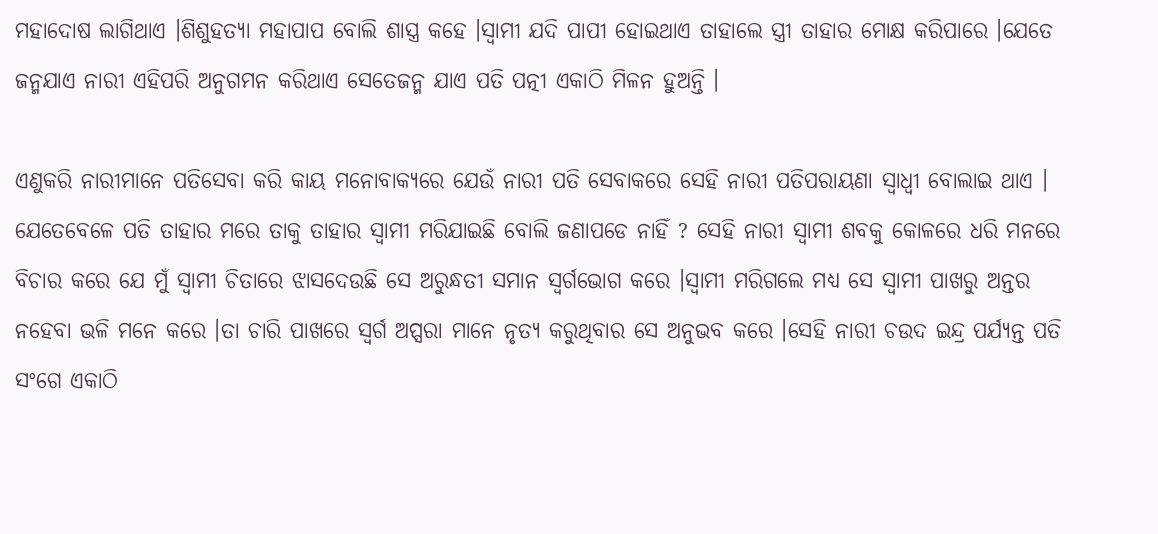ମହାଦୋଷ ଲାଗିଥାଏ ।ଶିଶୁହତ୍ୟା ମହାପାପ ବୋଲି ଶାସ୍ତ୍ର କହେ ।ସ୍ୱାମୀ ଯଦି ପାପୀ ହୋଇଥାଏ ତାହାଲେ ସ୍ତ୍ରୀ ତାହାର ମୋକ୍ଷ କରିପାରେ ।ଯେତେ ଜନ୍ମଯାଏ ନାରୀ ଏହିପରି ଅନୁଗମନ କରିଥାଏ ସେତେଜନ୍ମ ଯାଏ ପତି ପତ୍ନୀ ଏକାଠି ମିଳନ ହୁଅନ୍ତି ।

ଏଣୁକରି ନାରୀମାନେ ପତିସେବା କରି କାୟ ମନୋବାକ୍ୟରେ ଯେଉଁ ନାରୀ ପତି ସେବାକରେ ସେହି ନାରୀ ପତିପରାୟଣା ସ୍ୱାଧ୍ଵୀ ବୋଲାଇ ଥାଏ । ଯେତେବେଳେ ପତି ତାହାର ମରେ ତାକୁ ତାହାର ସ୍ୱାମୀ ମରିଯାଇଛି ବୋଲି ଜଣାପଡେ ନାହିଁ ? ସେହି ନାରୀ ସ୍ୱାମୀ ଶବକୁ କୋଳରେ ଧରି ମନରେ ବିଚାର କରେ ଯେ ମୁଁ ସ୍ୱାମୀ ଚିତାରେ ଝାସଦେଉଛି ସେ ଅରୁନ୍ଧତୀ ସମାନ ସ୍ୱର୍ଗଭୋଗ କରେ ।ସ୍ୱାମୀ ମରିଗଲେ ମଧ୍ୟ ସେ ସ୍ୱାମୀ ପାଖରୁ ଅନ୍ତର ନହେବା ଭଳି ମନେ କରେ ।ତା ଚାରି ପାଖରେ ସ୍ୱର୍ଗ ଅପ୍ସରା ମାନେ ନୃତ୍ୟ କରୁଥିବାର ସେ ଅନୁଭବ କରେ ।ସେହି ନାରୀ ଚଉଦ ଇନ୍ଦ୍ର ପର୍ଯ୍ୟନ୍ତ ପତି ସଂଗେ ଏକାଠି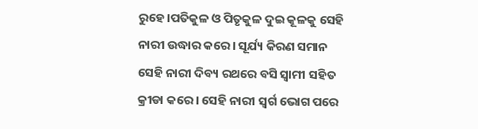ରୁହେ ।ପତିକୁଳ ଓ ପିତୃକୁଳ ଦୁଇ କୂଳକୁ ସେହି ନାରୀ ଉଦ୍ଧାର କରେ । ସୂର୍ଯ୍ୟ କିରଣ ସମାନ ସେହି ନାରୀ ଦିବ୍ୟ ରଥରେ ବସି ସ୍ୱାମୀ ସହିତ କ୍ରୀଡା କରେ । ସେହି ନାରୀ ସ୍ୱର୍ଗ ଭୋଗ ପରେ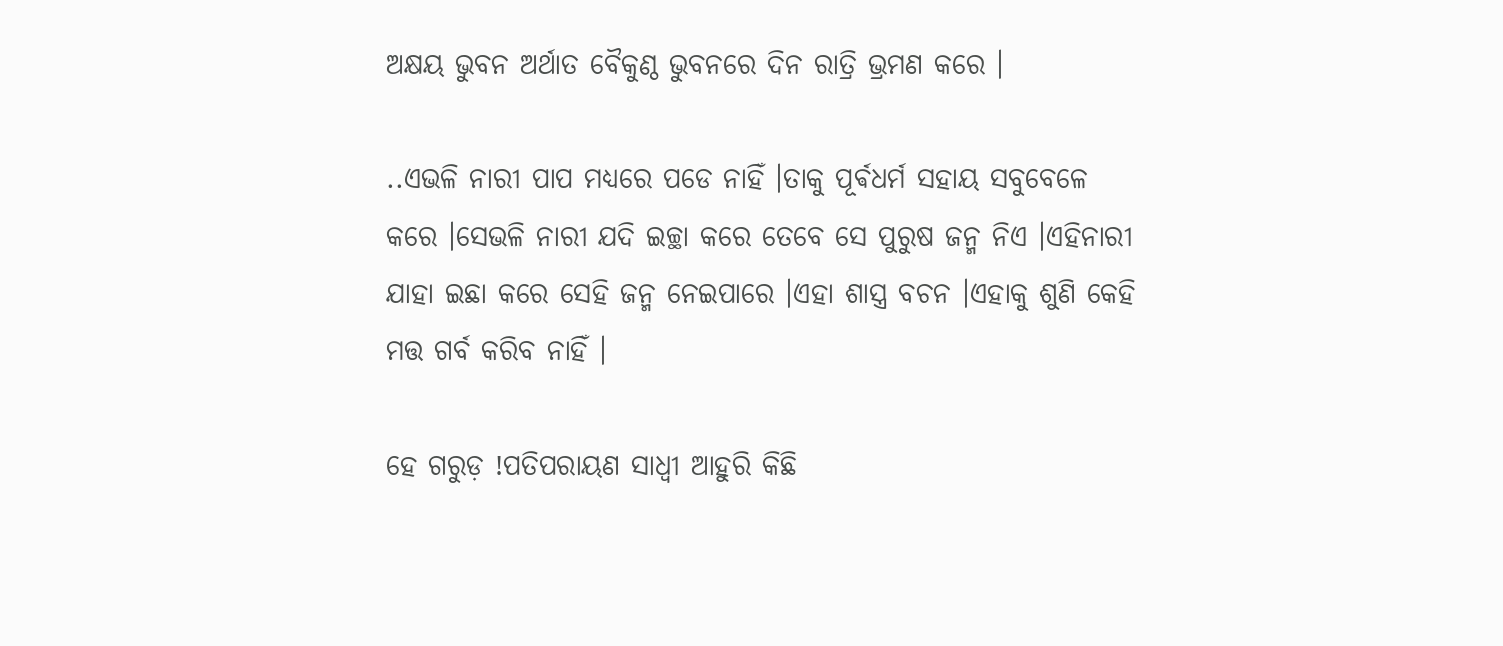ଅକ୍ଷୟ ଭୁବନ ଅର୍ଥାତ ବୈକୁଣ୍ଠ ଭୁବନରେ ଦିନ ରାତ୍ରି ଭ୍ରମଣ କରେ ।

..ଏଭଳି ନାରୀ ପାପ ମଧ୍ୟରେ ପଡେ ନାହିଁ ।ତାକୁ ପୂର୍ଵଧର୍ମ ସହାୟ ସବୁବେଳେ କରେ ।ସେଭଳି ନାରୀ ଯଦି ଇଚ୍ଛା କରେ ତେବେ ସେ ପୁରୁଷ ଜନ୍ମ ନିଏ ।ଏହିନାରୀ ଯାହା ଇଛା କରେ ସେହି ଜନ୍ମ ନେଇପାରେ ।ଏହା ଶାସ୍ତ୍ର ବଚନ ।ଏହାକୁ ଶୁଣି କେହି ମତ୍ତ ଗର୍ବ କରିବ ନାହିଁ ।

ହେ ଗରୁଡ଼ !ପତିପରାୟଣ ସାଧ୍ବୀ ଆହୁରି କିଛି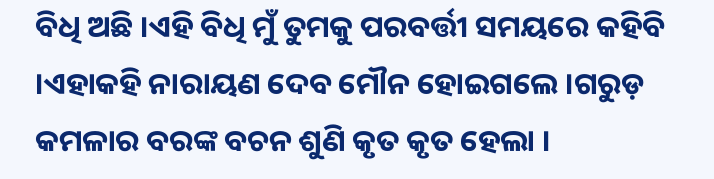ବିଧି ଅଛି ।ଏହି ବିଧି ମୁଁ ତୁମକୁ ପରବର୍ତ୍ତୀ ସମୟରେ କହିବି ।ଏହାକହି ନାରାୟଣ ଦେବ ମୌନ ହୋଇଗଲେ ।ଗରୁଡ଼ କମଳାର ବରଙ୍କ ବଚନ ଶୁଣି କୃତ କୃତ ହେଲା ।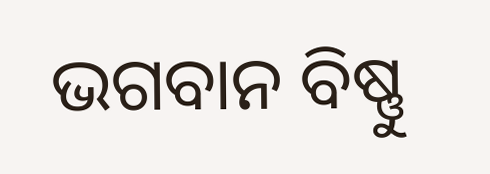ଭଗବାନ ବିଷ୍ଣୁ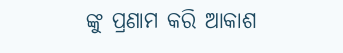ଙ୍କୁ ପ୍ରଣାମ କରି ଆକାଶ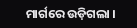ମାର୍ଗରେ ଉଡ଼ିଗଲା ।